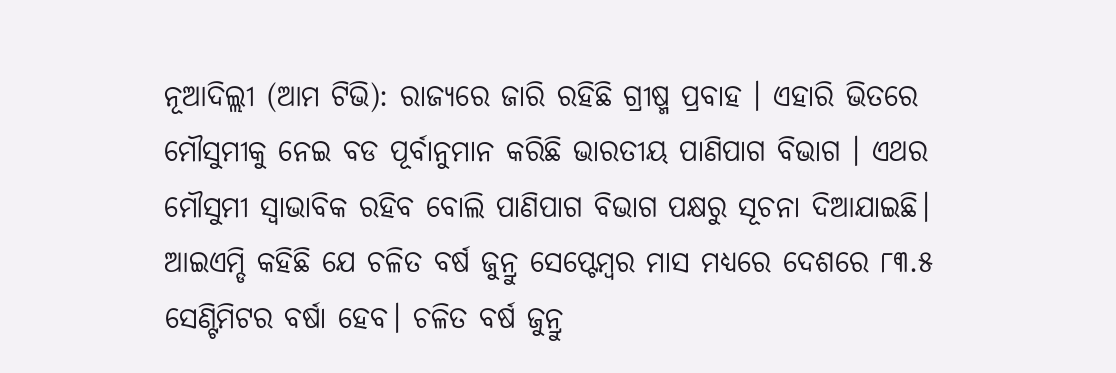ନୂଆଦିଲ୍ଲୀ (ଆମ ଟିଭି): ରାଜ୍ୟରେ ଜାରି ରହିଛି ଗ୍ରୀଷ୍ମ ପ୍ରବାହ । ଏହାରି ଭିତରେ ମୌସୁମୀକୁ ନେଇ ବଡ ପୂର୍ବାନୁମାନ କରିଛି ଭାରତୀୟ ପାଣିପାଗ ବିଭାଗ । ଏଥର ମୌସୁମୀ ସ୍ବାଭାବିକ ରହିବ ବୋଲି ପାଣିପାଗ ବିଭାଗ ପକ୍ଷରୁ ସୂଚନା ଦିଆଯାଇଛି। ଆଇଏମ୍ଡି କହିଛି ଯେ ଚଳିତ ବର୍ଷ ଜୁନ୍ରୁ ସେପ୍ଟେମ୍ବର ମାସ ମଧ୍ୟରେ ଦେଶରେ ୮୩.୫ ସେଣ୍ଟିମିଟର ବର୍ଷା ହେବ। ଚଳିତ ବର୍ଷ ଜୁନ୍ରୁ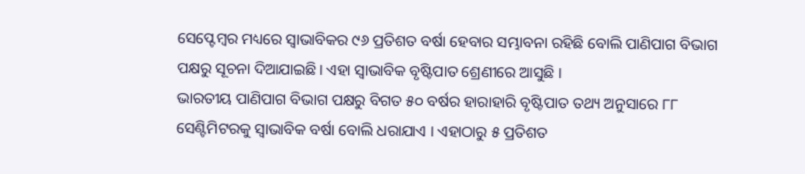ସେପ୍ଟେମ୍ବର ମଧ୍ୟରେ ସ୍ବାଭାବିକର ୯୬ ପ୍ରତିଶତ ବର୍ଷା ହେବାର ସମ୍ଭାବନା ରହିଛି ବୋଲି ପାଣିପାଗ ବିଭାଗ ପକ୍ଷରୁ ସୂଚନା ଦିଆଯାଇଛି। ଏହା ସ୍ୱାଭାବିକ ବୃଷ୍ଟିପାତ ଶ୍ରେଣୀରେ ଆସୁଛି ।
ଭାରତୀୟ ପାଣିପାଗ ବିଭାଗ ପକ୍ଷରୁ ବିଗତ ୫୦ ବର୍ଷର ହାରାହାରି ବୃଷ୍ଟିପାତ ତଥ୍ୟ ଅନୁସାରେ ୮୮ ସେଣ୍ଟିମିଟରକୁ ସ୍ବାଭାବିକ ବର୍ଷା ବୋଲି ଧରାଯାଏ । ଏହାଠାରୁ ୫ ପ୍ରତିଶତ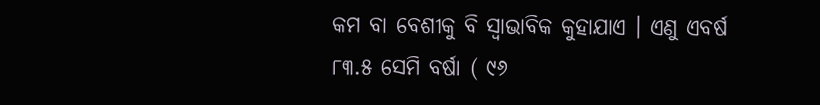କମ ବା ବେଶୀକୁ ବି ସ୍ବାଭାବିକ କୁହାଯାଏ । ଏଣୁ ଏବର୍ଷ ୮୩.୫ ସେମି ବର୍ଷା ( ୯୬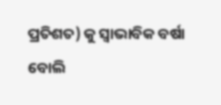ପ୍ରତିଶତ) କୁ ସ୍ବାଭାବିକ ବର୍ଷା ବୋଲି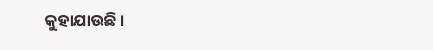କୁହାଯାଉଛି ।